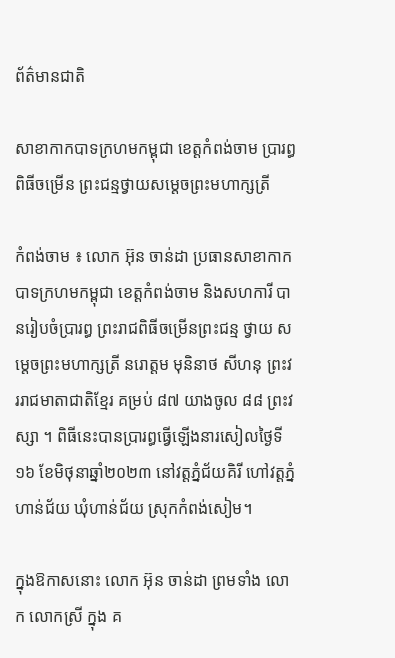ព័ត៌មានជាតិ

សាខាកាកបាទក្រហមកម្ពុជា ខេត្តកំពង់ចាម ប្រារព្ធពិធីចម្រើន ព្រះជន្មថ្វាយសម្ដេចព្រះមហាក្សត្រី

កំពង់ចាម ៖ លោក អ៊ុន ចាន់ដា ប្រធានសាខាកាកបាទក្រហមកម្ពុជា ខេត្តកំពង់ចាម និងសហការី បានរៀបចំប្រារព្ធ ព្រះរាជពិធីចម្រើនព្រះជន្ម ថ្វាយ សម្ដេចព្រះមហាក្សត្រី នរោត្តម មុនិនាថ សីហនុ ព្រះវររាជមាតាជាតិខ្មែរ គម្រប់ ៨៧ យាងចូល ៨៨ ព្រះវស្សា ។ ពិធីនេះបានប្រារព្ធធ្វើឡេីងនារសៀលថ្ងៃទី ១៦ ខែមិថុនាឆ្នាំ២០២៣ នៅវត្តភ្នំជ័យគិរី ហៅវត្តភ្នំហាន់ជ័យ ឃុំហាន់ជ័យ ស្រុកកំពង់សៀម។

ក្នុងឱកាសនោះ លោក អ៊ុន ចាន់ដា ព្រមទាំង លោក លោកស្រី ក្នុង គ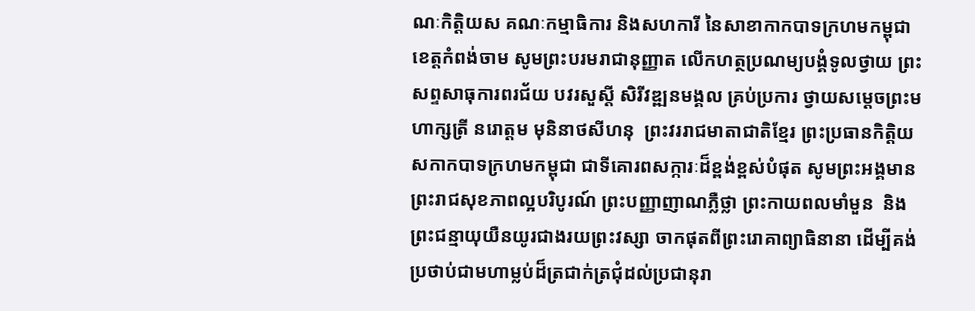ណៈកិត្តិយស គណៈកម្មាធិការ និងសហការី នៃសាខាកាកបាទក្រហមកម្ពុជា ខេត្តកំពង់ចាម សូមព្រះបរមរាជានុញ្ញាត លើកហត្ថប្រណម្យបង្គំទូលថ្វាយ ព្រះសព្ទសាធុការពរជ័យ បវរសួស្តី សិរីវឌ្ឍនមង្គល គ្រប់ប្រការ ថ្វាយសម្តេចព្រះមហាក្សត្រី នរោត្តម មុនិនាថសីហនុ  ព្រះវររាជមាតាជាតិខ្មែរ ព្រះប្រធានកិត្តិយសកាកបាទក្រហមកម្ពុជា ជាទីគោរពសក្ការៈដ៏ខ្ពង់ខ្ពស់បំផុត សូមព្រះអង្គមានព្រះរាជសុខភាពល្អបរិបូរណ៍ ព្រះបញ្ញាញាណភ្លឺថ្លា ព្រះកាយពលមាំមួន  និងព្រះជន្មាយុយឺនយូរជាងរយព្រះវស្សា ចាកផុតពីព្រះរោគាព្យាធិនានា ដើម្បីគង់ប្រថាប់ជាមហាម្លប់ដ៏ត្រជាក់ត្រជុំដល់ប្រជានុរា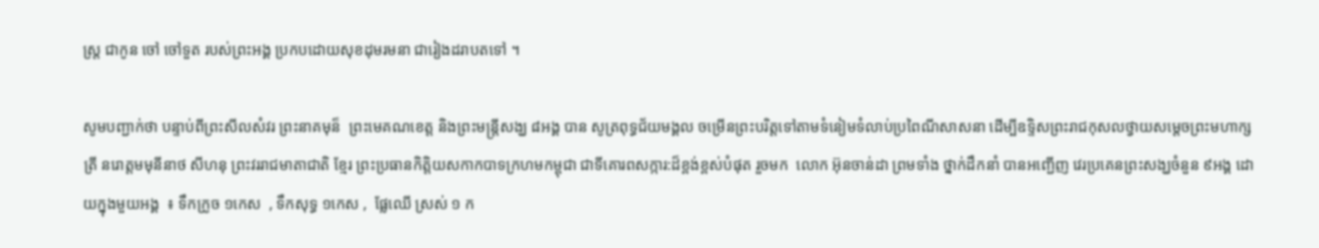ស្រ្ត ជាកូន ចៅ ចៅទួត របស់ព្រះអង្គ ប្រកបដោយសុខដុមរមនា ជារៀងដរាបតទៅ ។

សូមបញ្ជាក់ថា បន្ទាប់ពីព្រះសីលសំវរ ព្រះនាគមុន៏  ព្រះមេគណខេត្ត និងព្រះមន្ត្រីសង្ឃ ៨អង្គ បាន សូត្រពុទ្ធជ័យមង្គល ចម្រើនព្រះបរិត្តទៅតាមទំនៀមទំលាប់ប្រពៃណីសាសនា ដើម្បីឧទ្ទិសព្រះរាជកុសលថ្វាយសម្ដេចព្រះមហាក្សត្រី នរោត្តមមុនីនាថ សីហនុ ព្រះវររាជមាតាជាតិ ខ្មែរ ព្រះប្រធានកិត្តិយសកាកបាទក្រហមកម្ពុជា ជាទីគោរពសក្ការ:ដ៏ខ្ពង់ខ្ពស់បំផុត រួចមក  លោក អ៊ុនចាន់ដា ព្រមទាំង ថ្នាក់ដឹកនាំ បានអញ្ជើញ វេរប្រគេនព្រះសង្ឃចំនួន ៩អង្គ ដោយក្នុងមួយអង្គ  ៖ ទឹកក្រូច ១កេស  , ទឹកសុទ្ធ ១កេស ,  ផ្លែឈើ ស្រស់ ១ ក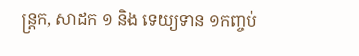ន្ត្រក, សាដក ១ និង ទេយ្យទាន ១កញ្ចប់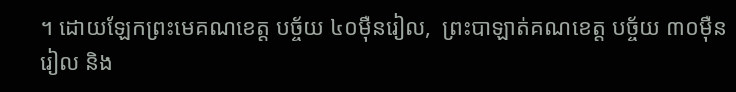។ ដោយឡែកព្រះមេគណខេត្ត បច្ច័យ ៤០ម៉ឺនរៀល,  ព្រះបាឡាត់គណខេត្ត បច្ច័យ ៣០ម៉ឺនរៀល និង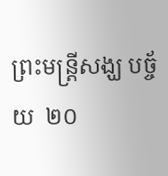ព្រះមន្ត្រីសង្ឃ បច្ច័យ  ២០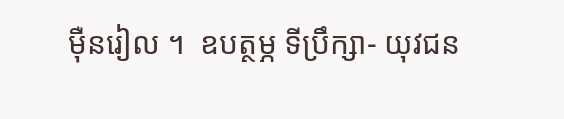ម៉ឺនរៀល ។  ឧបត្ថម្ភ ទីប្រឹក្សា- យុវជន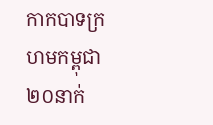កាកបាទក្រហមកម្ពុជា ២០នាក់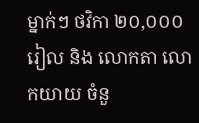ម្នាក់ៗ ថវិកា ២០,០០០រៀល និង លោកតា លោកយាយ ចំនួ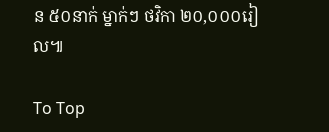ន ៥០នាក់ ម្នាក់ៗ ថវិកា ២០,០០០រៀល៕

To Top